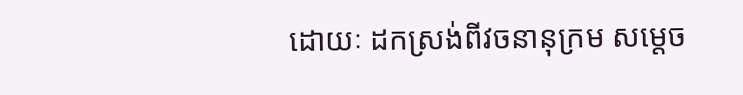ដោយៈ ដកស្រង់ពីវចនានុក្រម សម្តេច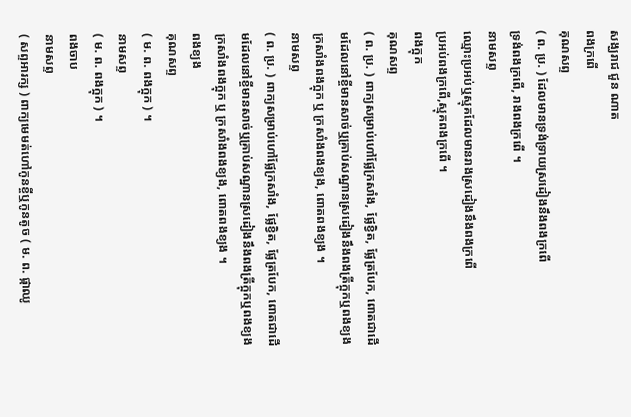សង្ឃរាជ ជួន ណាត
ពងក្រពើ
គុណសព្ទ
( ព. ប្រ. ) ដែលមានទ្រង់ទ្រាយស្រដៀងនឹងពងក្រពើ
ទ្រង់ពងក្រពើ, រាងពងក្រពើ ។
នាមសព្ទ
ឈ្មោះប្រអប់ឬស្មុគដែលមានរាងស្រដៀងនឹងពងក្រពើ
ប្រអប់ពងក្រពើ,ស្មុគពងក្រពើ ។
ពងក្អុក
គុណសព្ទ
( ព. ប្រ. ) ពាក្យសម្រាប់ហៅផ្លែក្រសាំង, ផ្លែខ្វិត, ផ្លែត្របែក, ពោតជាដើមដែលនៅខ្ចីមានសាច់ឬគ្រាប់សណ្ឋានស្រដៀងនឹងពងត្រីក្អុកឬពងខ្យង
ក្រសាំងពងក្អុក ឬ ក្រសាំងពងខ្យង, ពោតពងខ្យង ។
នាមសព្ទ
( ព. ប្រ. ) ពាក្យសម្រាប់ហៅផ្លែក្រសាំង, ផ្លែខ្វិត, ផ្លែត្របែក, ពោតជាដើមដែលនៅខ្ចីមានសាច់ឬគ្រាប់សណ្ឋានស្រដៀងនឹងពងត្រីក្អុកឬពងខ្យង
ក្រសាំងពងក្អុក ឬ ក្រសាំងពងខ្យង, ពោតពងខ្យង ។
ពងខ្យង
គុណសព្ទ
( ម. ព. ពងក្អុក ) ។
នាមសព្ទ
( ម. ព. ពងក្អុក ) ។
ពងចាប
នាមសព្ទ
( សព្ទអារក្ស ) ពាក្យមេមត់ហៅកូនខ្ចីឬកូនតូច ( ម. ព. ផ្កាឈូ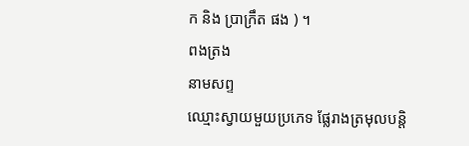ក និង ប្រាក្រឹត ផង ) ។
ពងត្រង
នាមសព្ទ
ឈ្មោះស្វាយមួយប្រភេទ ផ្លែរាងត្រមុលបន្តិ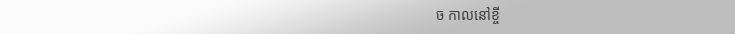ច កាលនៅខ្ចី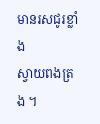មានរសជូរខ្លាំង
ស្វាយពងត្រង ។